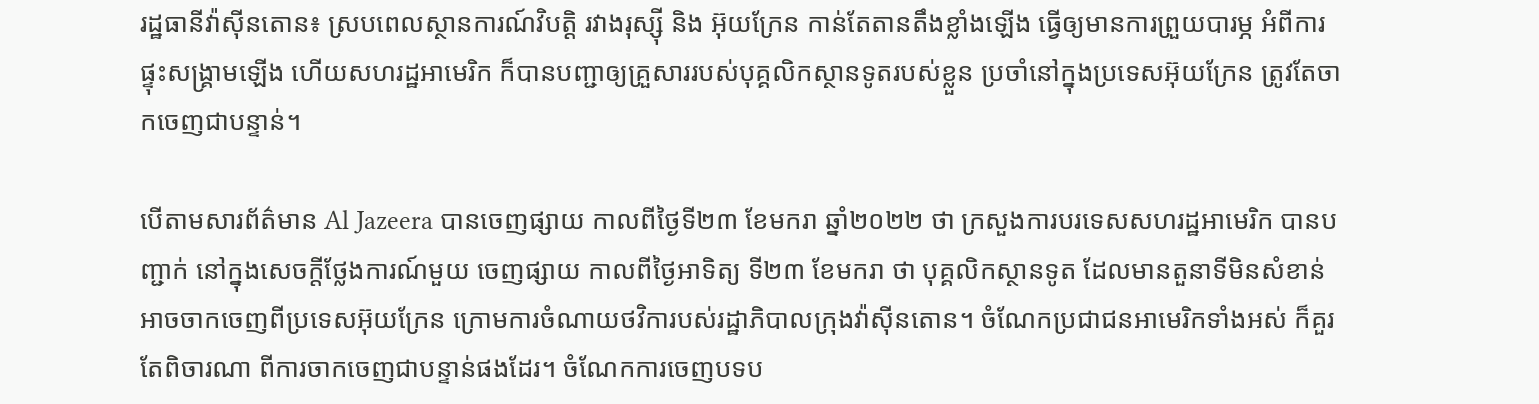រដ្ឋធានីវ៉ាស៊ីនតោន៖ ស្របពេលស្ថានការណ៍វិបត្ដិ រវាងរុស្ស៊ី និង អ៊ុយក្រែន កាន់តែតានតឹងខ្លាំងឡើង ធ្វើឲ្យមានការព្រួយបារម្ភ អំពីការផ្ទុះសង្គ្រាមឡើង ហើយសហរដ្ឋអាមេរិក ក៏បានបញ្ជាឲ្យគ្រួសាររបស់បុគ្គលិកស្ថានទូតរបស់ខ្លួន ប្រចាំនៅក្នុងប្រទេសអ៊ុយក្រែន ត្រូវតែចាកចេញជាបន្ទាន់។

បើតាមសារព័ត៌មាន Al Jazeera បានចេញផ្សាយ កាលពីថ្ងៃទី២៣ ខែមករា ឆ្នាំ២០២២ ថា ក្រសួងការបរទេសសហរដ្ឋអាមេរិក បានបញ្ជាក់ នៅក្នុងសេចក្តីថ្លែងការណ៍មួយ ចេញផ្សាយ កាលពីថ្ងៃអាទិត្យ ទី២៣ ខែមករា ថា បុគ្គលិកស្ថានទូត ដែលមានតួនាទីមិនសំខាន់ អាចចាកចេញពីប្រទេសអ៊ុយក្រែន ក្រោមការចំណាយថវិការបស់រដ្ឋាភិបាលក្រុងវ៉ាស៊ីនតោន។ ចំណែកប្រជាជនអាមេរិកទាំងអស់ ក៏គួរតែពិចារណា ពីការចាកចេញជាបន្ទាន់ផងដែរ។ ចំណែកការចេញបទប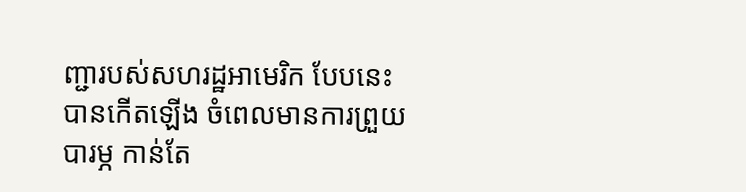ញ្ជារបស់សហរដ្ឋអាមេរិក បែបនេះ បានកើតឡើង ចំពេលមានការព្រួយបារម្ភ កាន់តែ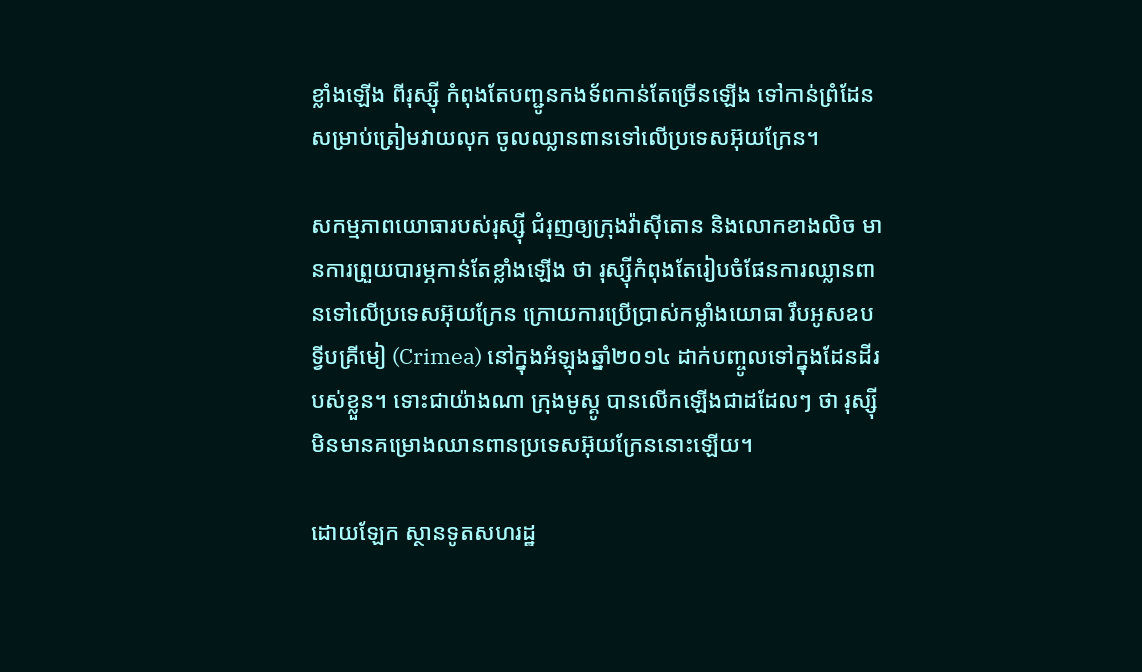ខ្លាំងឡើង ពីរុស្ស៊ី កំពុងតែបញ្ជូនកងទ័ពកាន់តែច្រើនឡើង ទៅកាន់ព្រំដែន សម្រាប់ត្រៀមវាយលុក ចូលឈ្លានពានទៅលើប្រទេសអ៊ុយក្រែន។

សកម្មភាពយោធារបស់រុស្ស៊ី ជំរុញឲ្យក្រុងវ៉ាស៊ីតោន និងលោកខាងលិច មានការព្រួយបារម្ភកាន់តែខ្លាំងឡើង ថា រុស្ស៊ីកំពុងតែរៀបចំផែនការឈ្លានពានទៅលើប្រទេសអ៊ុយក្រែន ក្រោយការប្រើប្រាស់កម្លាំងយោធា រឹបអូសឧបទ្វីបគ្រីមៀ (Crimea) នៅក្នុងអំឡុងឆ្នាំ២០១៤ ដាក់បញ្ចូលទៅក្នុងដែនដីរបស់ខ្លួន។ ទោះជាយ៉ាងណា ក្រុងមូស្គូ បានលើកឡើងជាដដែលៗ ថា រុស្ស៊ី មិនមានគម្រោងឈានពានប្រទេសអ៊ុយក្រែននោះឡើយ។

ដោយឡែក ស្ថានទូតសហរដ្ឋ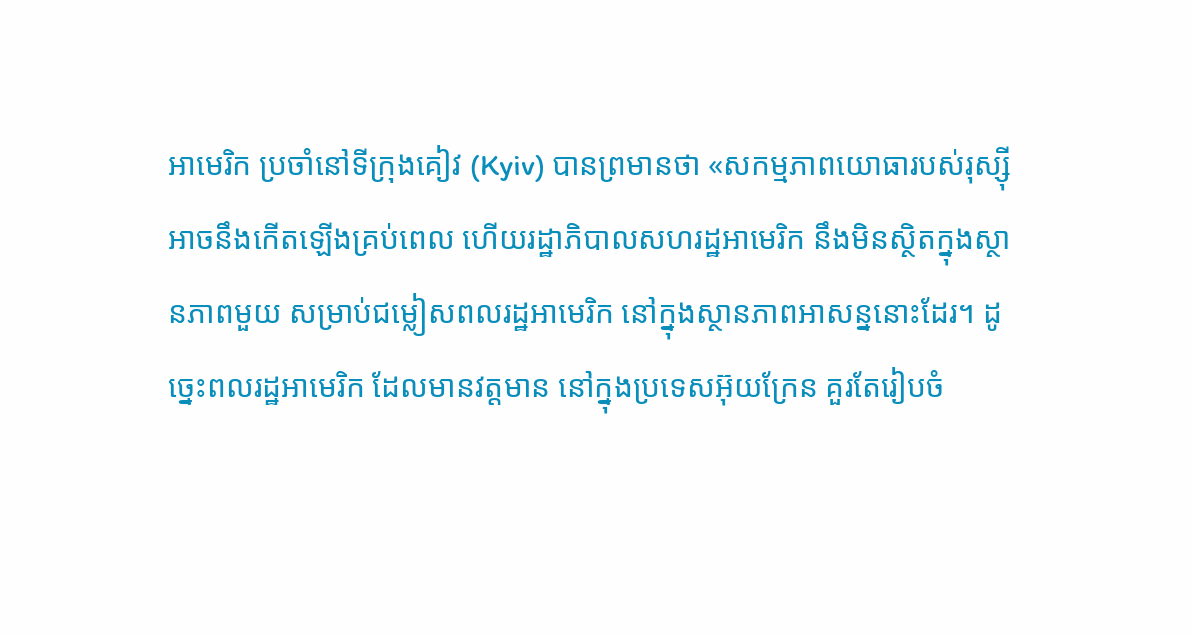អាមេរិក ប្រចាំនៅទីក្រុងគៀវ (Kyiv) បានព្រមានថា «សកម្មភាពយោធារបស់រុស្ស៊ី អាចនឹងកើតឡើងគ្រប់ពេល ហើយរដ្ឋាភិបាលសហរដ្ឋអាមេរិក នឹងមិនស្ថិតក្នុងស្ថានភាពមួយ សម្រាប់ជម្លៀសពលរដ្ឋអាមេរិក នៅក្នុងស្ថានភាពអាសន្ននោះដែរ។ ដូច្នេះពលរដ្ឋអាមេរិក ដែលមានវត្តមាន នៅក្នុងប្រទេសអ៊ុយក្រែន គួរតែរៀបចំ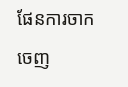ផែនការចាកចេញ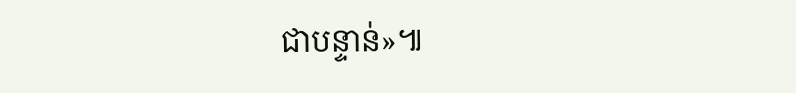ជាបន្ទាន់»៕